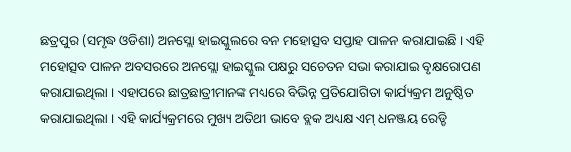ଛତ୍ରପୁର (ସମୃଦ୍ଧ ଓଡିଶା) ଅନସ୍ଲୋ ହାଇସ୍କୁଲରେ ବନ ମହୋତ୍ସବ ସପ୍ତାହ ପାଳନ କରାଯାଇଛି । ଏହି ମହୋତ୍ସବ ପାଳନ ଅବସରରେ ଅନସ୍ଲୋ ହାଇସ୍କୁଲ ପକ୍ଷରୁ ସଚେତନ ସଭା କରାଯାଇ ବୃକ୍ଷରୋପଣ କରାଯାଇଥିଲା । ଏହାପରେ ଛାତ୍ରଛାତ୍ରୀମାନଙ୍କ ମଧ୍ୟରେ ବିଭିନ୍ନ ପ୍ରତିଯୋଗିତା କାର୍ଯ୍ୟକ୍ରମ ଅନୁଷ୍ଠିତ କରାଯାଇଥିଲା । ଏହି କାର୍ଯ୍ୟକ୍ରମରେ ମୁଖ୍ୟ ଅତିଥୀ ଭାବେ ବ୍ଲକ ଅଧ୍ୟକ୍ଷ ଏମ୍ ଧନଞ୍ଜୟ ରେଡ୍ଡି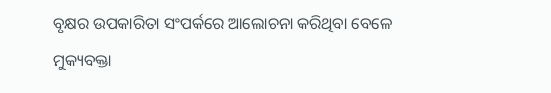ବୃକ୍ଷର ଉପକାରିତା ସଂପର୍କରେ ଆଲୋଚନା କରିଥିବା ବେଳେ ମୁକ୍ୟବକ୍ତା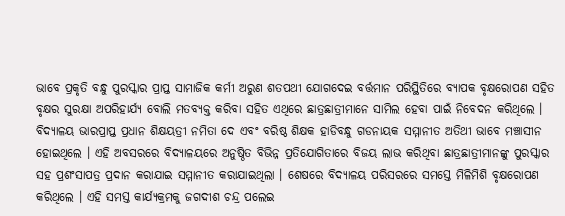ଭାବେ ପ୍ରକୃତି ବନ୍ଧୁ ପୁରସ୍କାର ପ୍ରାପ୍ତ ସାମାଜିକ କର୍ମୀ ଅରୁଣ ଶତପଥୀ ଯୋଗଦେଇ ବର୍ତ୍ତମାନ ପରିସ୍ଥିତିରେ ବ୍ୟାପକ ବୃକ୍ଷରୋପଣ ସହିତ ବୃକ୍ଷର ସୁରକ୍ଷା ଅପରିହାର୍ଯ୍ୟ ବୋଲି ମତବ୍ୟକ୍ତ କରିବା ସହିତ ଏଥିରେ ଛାତ୍ରଛାତ୍ରୀମାନେ ସାମିଲ ହେବା ପାଇଁ ନିବେଦନ କରିଥିଲେ । ବିଦ୍ୟାଳୟ ଭାରପ୍ରାପ୍ତ ପ୍ରଧାନ ଶିକ୍ଷୟତ୍ରୀ ନମିତା ଦେ ଏବଂ ବରିଷ୍ଠ ଶିକ୍ଷକ ହାଡିବନ୍ଧୁ ଗଡନାୟକ ସମ୍ମାନୀତ ଅତିଥୀ ଭାବେ ମଞ୍ଚାସୀନ ହୋଇଥିଲେ । ଏହି ଅବସରରେ ବିଦ୍ୟାଳୟରେ ଅନୁଷ୍ଠିତ ବିଭିନ୍ନ ପ୍ରତିଯୋଗିତାରେ ବିଜୟ ଲାଭ କରିଥିବା ଛାତ୍ରଛାତ୍ରୀମାନଙ୍କୁ ପୁରସ୍କାର ସହ ପ୍ରଶଂସାପତ୍ର ପ୍ରଦାନ କରାଯାଇ ସମ୍ମାନୀତ କରାଯାଇଥିଲା । ଶେଷରେ ବିଦ୍ୟାଳୟ ପରିସରରେ ସମସ୍ତେ ମିଳିମିଶି ବୃକ୍ଷରୋପଣ କରିଥିଲେ । ଏହି ସମସ୍ତ କାର୍ଯ୍ୟକ୍ରମକୁ ଜଗଦୀଶ ଚନ୍ଦ୍ର ପଲେଇ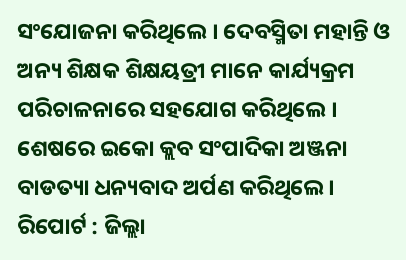ସଂଯୋଜନା କରିଥିଲେ । ଦେବସ୍ମିତା ମହାନ୍ତି ଓ ଅନ୍ୟ ଶିକ୍ଷକ ଶିକ୍ଷୟତ୍ରୀ ମାନେ କାର୍ଯ୍ୟକ୍ରମ ପରିଚାଳନାରେ ସହଯୋଗ କରିଥିଲେ । ଶେଷରେ ଇକୋ କ୍ଲବ ସଂପାଦିକା ଅଞ୍ଜନା ବାଡତ୍ୟା ଧନ୍ୟବାଦ ଅର୍ପଣ କରିଥିଲେ ।
ରିପୋର୍ଟ : ଜିଲ୍ଲା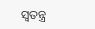ସ୍ୱତନ୍ତ୍ର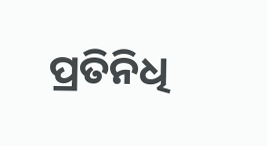ପ୍ରତିନିଧି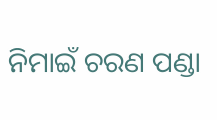ନିମାଇଁ ଚରଣ ପଣ୍ଡା